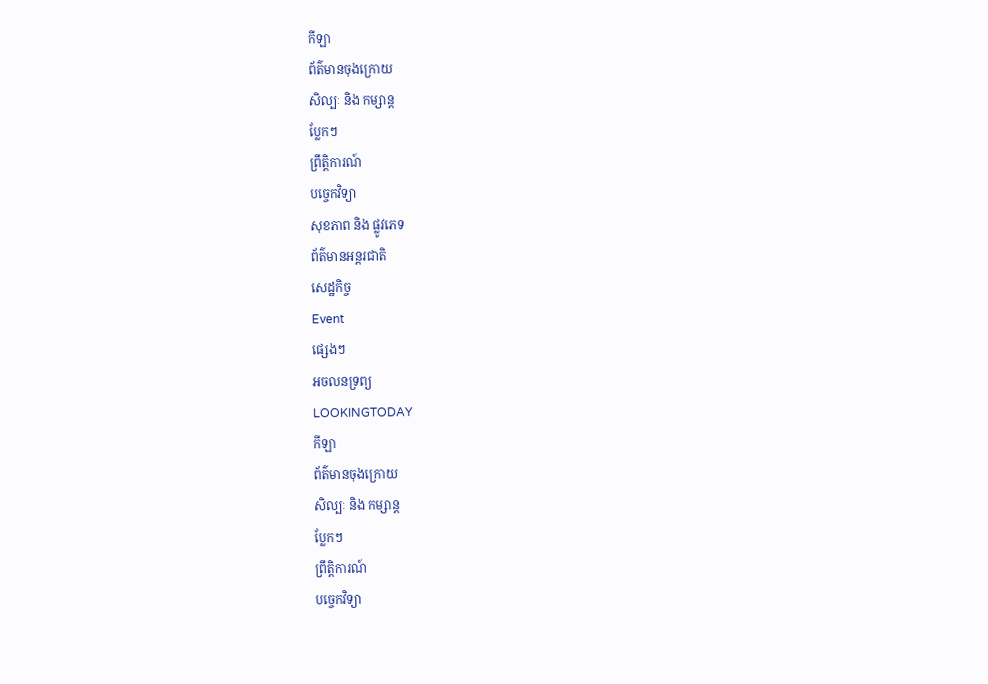កីឡា
ព័ត៌មានចុងក្រោយ
សិល្បៈ និង កម្សាន្ត
ប្លែកៗ
ព្រឹត្តិការណ៍
បច្ចេកវិទ្យា
សុខភាព និង ផ្លូវភេទ
ព័ត៌មានអន្តរជាតិ
សេដ្ឋកិច្ច
Event
ផ្សេងៗ
អចលនទ្រព្យ
LOOKINGTODAY
កីឡា
ព័ត៌មានចុងក្រោយ
សិល្បៈ និង កម្សាន្ត
ប្លែកៗ
ព្រឹត្តិការណ៍
បច្ចេកវិទ្យា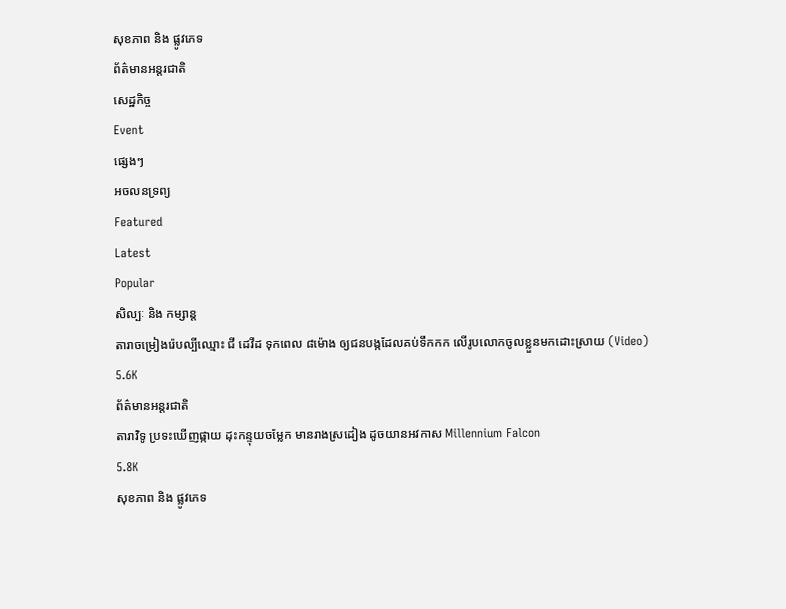សុខភាព និង ផ្លូវភេទ
ព័ត៌មានអន្តរជាតិ
សេដ្ឋកិច្ច
Event
ផ្សេងៗ
អចលនទ្រព្យ
Featured
Latest
Popular
សិល្បៈ និង កម្សាន្ត
តារាចម្រៀងរ៉េបល្បីឈ្មោះ ជី ដេវីដ ទុកពេល ៨ម៉ោង ឲ្យជនបង្កដែលគប់ទឹកកក លើរូបលោកចូលខ្លួនមកដោះស្រាយ (Video)
5.6K
ព័ត៌មានអន្តរជាតិ
តារាវិទូ ប្រទះឃើញផ្កាយ ដុះកន្ទុយចម្លែក មានរាងស្រដៀង ដូចយានអវកាស Millennium Falcon
5.8K
សុខភាព និង ផ្លូវភេទ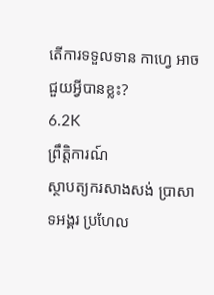តើការទទួលទាន កាហ្វេ អាចជួយអ្វីបានខ្លះ?
6.2K
ព្រឹត្តិការណ៍
ស្ថាបត្យករសាងសង់ ប្រាសាទអង្គរ ប្រហែល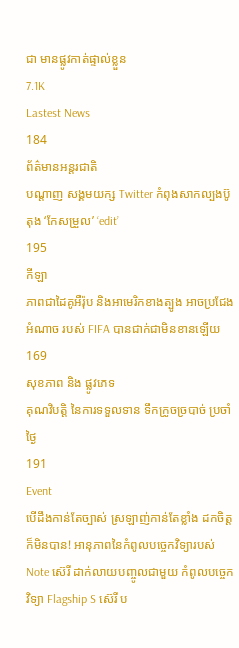ជា មានផ្លូវកាត់ផ្ទាល់ខ្លួន
7.1K
Lastest News
184
ព័ត៌មានអន្តរជាតិ
បណ្តាញ សង្គមយក្ស Twitter កំពុងសាកល្បងប៊ូតុង ‘កែសម្រួល’ ‘edit’
195
កីឡា
ភាពជាដៃគូអឺរ៉ុប និងអាមេរិកខាងត្បូង អាចប្រជែងអំណាច របស់ FIFA បានជាក់ជាមិនខានឡើយ
169
សុខភាព និង ផ្លូវភេទ
គុណវិបត្តិ នៃការទទួលទាន ទឹកក្រូចច្របាច់ ប្រចាំថ្ងៃ
191
Event
បើដឹងកាន់តែច្បាស់ ស្រឡាញ់កាន់តែខ្លាំង ដកចិត្តក៏មិនបាន! អានុភាពនៃកំពូលបច្ចេកវិទ្យារបស់ Note ស៊េរី ដាក់លាយបញ្ចូលជាមួយ កំពូលបច្ចេកវិទ្យា Flagship S ស៊េរី ប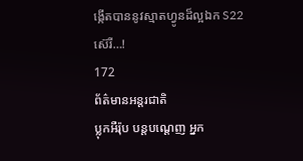ង្កើតបាននូវស្មាតហ្វូនដ៏ល្អឯក S22 ស៊េរី…!
172
ព័ត៌មានអន្តរជាតិ
ប្លុកអឺរ៉ុប បន្ដបណ្ដេញ អ្នក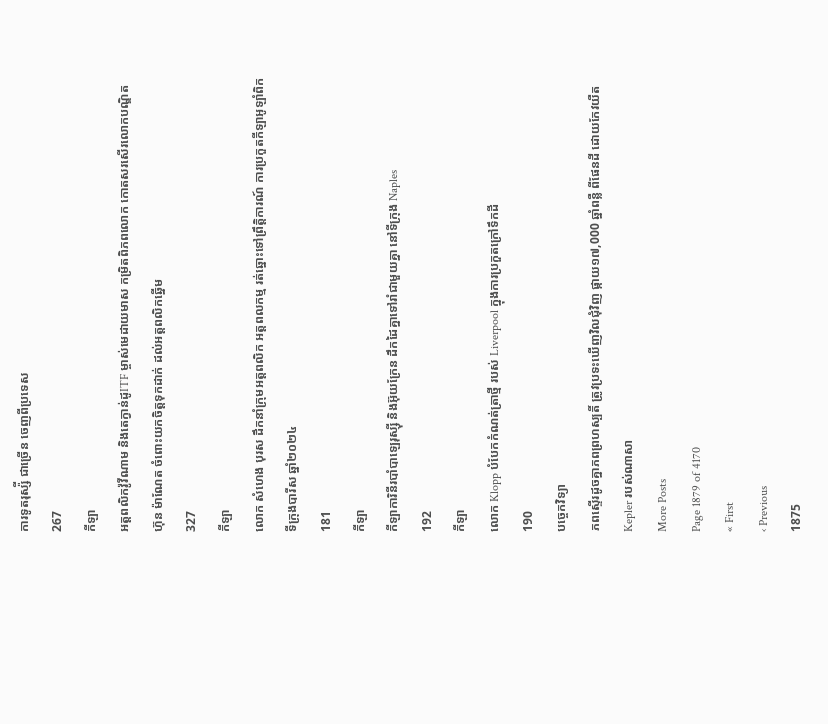ការទូតរុស្ស៉ី ជាច្រើន ចេញពីប្រទេស
267
កីឡា
អត្តពលិកវ៉ូវីណាម និងតេក្វាន់ដូITF ម្ចាស់មេដាយមាស កម្រិតពិភពលោក កោតសរសើរលោកបណ្ឌិត ហ៊ុន ម៉ាណែត ចំពោះយកចិត្តទុកដាក់ ដល់អត្តពលិកឆ្នើម
327
កីឡា
លោក សំហេង បុរស ដឹកនាំក្រុមអត្តពលិក អត្តពលកម្ម រត់ឆ្នោះទៅព្រឹត្តិការណ៍ ការប្រកួតកីឡាអូឡាំពិក ទីក្រុងបារីស ឆ្នាំ២០២៤
181
កីឡា
កីឡាការិនីរបាំបាឡេរុស្ស៊ី និងអ៊ុយក្រែន ដឹកដៃគ្នាទៅរាំជាមួយគ្នា នៅទីក្រុង Naples
192
កីឡា
លោក Klopp បំបែកកំណត់ត្រាថ្មី របស់ Liverpool ក្នុងការប្រកួតក្រៅទឹកដី
190
បច្ចេកវិទ្យា
ភពស្ទើរដូចគ្នាភពព្រហស្បតិ៍ ត្រូវប្រទះឃើញវិលជុំវិញ ផ្កាយ១៧,000 ឆ្នាំពន្លឺ ពីផែនដី ដោយកែវយឺត Kepler របស់ណាសា
More Posts
Page 1879 of 4170
« First
‹ Previous
1875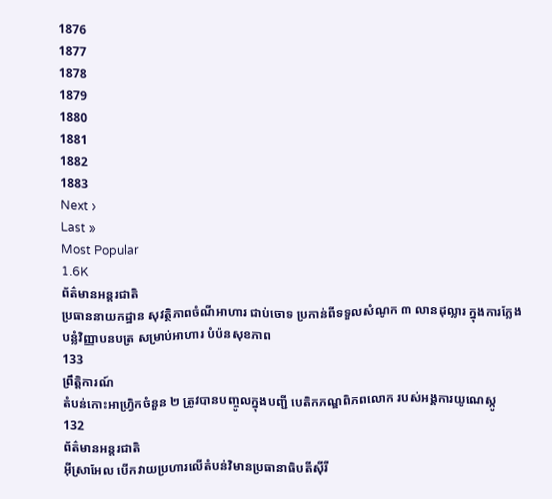1876
1877
1878
1879
1880
1881
1882
1883
Next ›
Last »
Most Popular
1.6K
ព័ត៌មានអន្តរជាតិ
ប្រធាននាយកដ្ឋាន សុវត្ថិភាពចំណីអាហារ ជាប់ចោទ ប្រកាន់ពីទទួលសំណូក ៣ លានដុល្លារ ក្នុងការក្លែងបន្លំវិញ្ញាបនបត្រ សម្រាប់អាហារ បំប៉នសុខភាព
133
ព្រឹត្តិការណ៍
តំបន់កោះអាហ្វ្រិកចំនួន ២ ត្រូវបានបញ្ចូលក្នុងបញ្ជី បេតិកភណ្ឌពិភពលោក របស់អង្គការយូណេស្កូ
132
ព័ត៌មានអន្តរជាតិ
អ៊ីស្រាអែល បើកវាយប្រហារលើតំបន់វិមានប្រធានាធិបតីស៊ីរី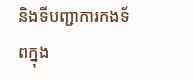និងទីបញ្ជាការកងទ័ពក្នុង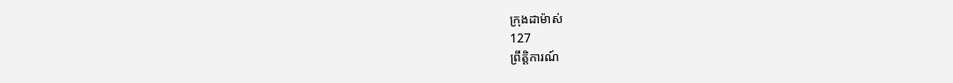ក្រុងដាម៉ាស់
127
ព្រឹត្តិការណ៍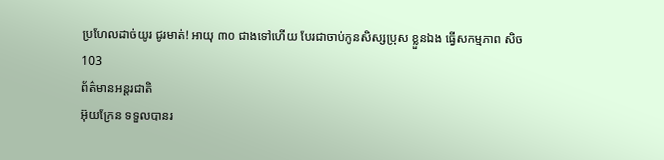ប្រហែលដាច់យូរ ជូរមាត់! អាយុ ៣០ ជាងទៅហើយ បែរជាចាប់កូនសិស្សប្រុស ខ្លួនឯង ធ្វើសកម្មភាព សិច
103
ព័ត៌មានអន្តរជាតិ
អ៊ុយក្រែន ទទួលបានរ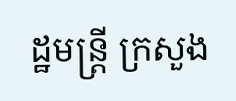ដ្ឋមន្ត្រី ក្រសួង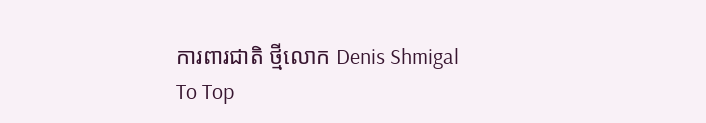ការពារជាតិ ថ្មីលោក Denis Shmigal
To Top